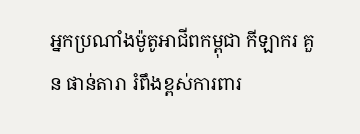អ្នកប្រណាំងម៉ូតូអាជីពកម្ពុជា កីឡាករ គួន ផាន់តារា រំពឹងខ្ពស់ការពារ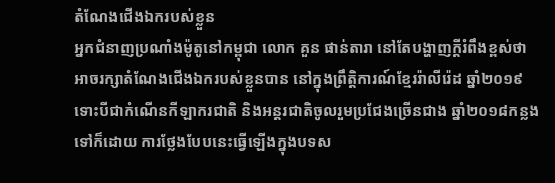តំណែងជើងឯករបស់ខ្លួន
អ្នកជំនាញប្រណាំងម៉ូតូនៅកម្ពុជា លោក គួន ផាន់តារា នៅតែបង្ហាញក្តីរំពឹងខ្ពស់ថា អាចរក្សាតំណែងជើងឯករបស់ខ្លួនបាន នៅក្នុងព្រឹត្តិការណ៍ខ្មែររ៉ាលីរ៉េដ ឆ្នាំ២០១៩ ទោះបីជាកំណើនកីឡាករជាតិ និងអន្តរជាតិចូលរួមប្រជែងច្រើនជាង ឆ្នាំ២០១៨កន្លងទៅក៏ដោយ ការថ្លែងបែបនេះធ្វើឡើងក្នុងបទស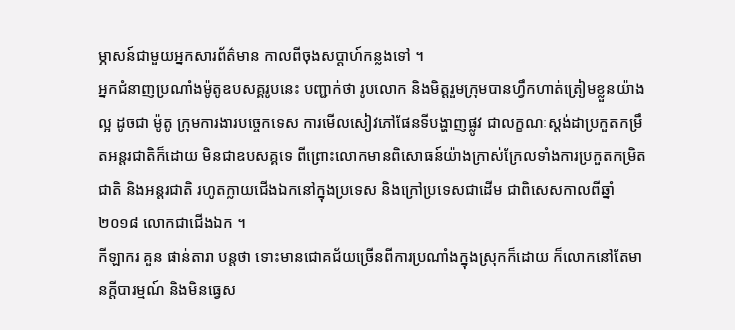ម្ភាសន៍ជាមួយអ្នកសារព័ត៌មាន កាលពីចុងសប្តាហ៍កន្លងទៅ ។
អ្នកជំនាញប្រណាំងម៉ូតូឧបសគ្គរូបនេះ បញ្ជាក់ថា រូបលោក និងមិត្តរួមក្រុមបានហ្វឹកហាត់ត្រៀមខ្លួនយ៉ាងល្អ ដូចជា ម៉ូតូ ក្រុមការងារបច្ចេកទេស ការមើលសៀវភៅផែនទីបង្ហាញផ្លូវ ជាលក្ខណៈស្តង់ដាប្រកួតកម្រឹតអន្តរជាតិក៏ដោយ មិនជាឧបសគ្គទេ ពីព្រោះលោកមានពិសោធន៍យ៉ាងក្រាស់ក្រែលទាំងការប្រកួតកម្រិតជាតិ និងអន្តរជាតិ រហូតក្លាយជើងឯកនៅក្នុងប្រទេស និងក្រៅប្រទេសជាដើម ជាពិសេសកាលពីឆ្នាំ២០១៨ លោកជាជើងឯក ។
កីឡាករ គួន ផាន់តារា បន្តថា ទោះមានជោគជ័យច្រើនពីការប្រណាំងក្នុងស្រុកក៏ដោយ ក៏លោកនៅតែមានក្តីបារម្មណ៍ និងមិនធ្វេស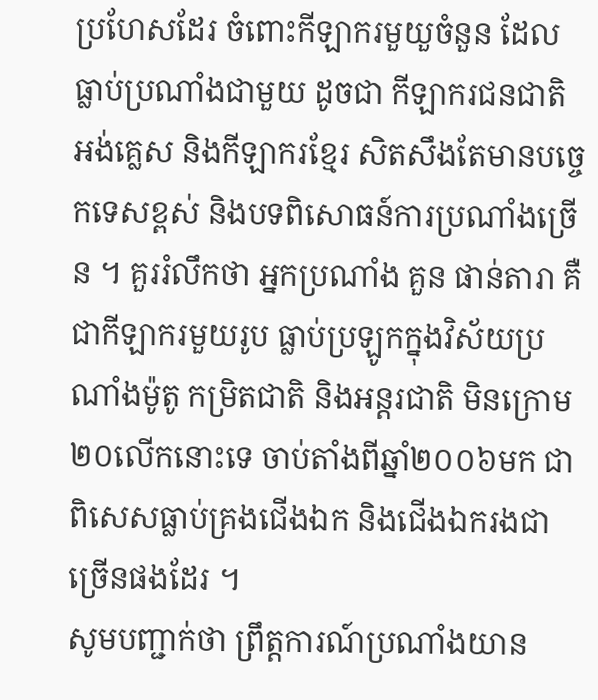ប្រហែសដែរ ចំពោះកីឡាករមួយួចំនួន ដែលធ្លាប់ប្រណាំងជាមួយ ដូចជា កីឡាករជនជាតិអង់គ្លេស និងកីឡាករខ្មែរ សិតសឹងតែមានបច្ចេកទេសខ្ពស់ និងបទពិសោធន៍ការប្រណាំងច្រើន ។ គួររំលឹកថា អ្នកប្រណាំង គួន ផាន់តារា គឺជាកីឡាករមួយរូប ធ្លាប់ប្រឡូកក្នុងវិស័យប្រណាំងម៉ូតូ កម្រិតជាតិ និងអន្តរជាតិ មិនក្រោម២០លើកនោះទេ ចាប់តាំងពីឆ្នាំ២០០៦មក ជាពិសេសធ្លាប់គ្រងជើងឯក និងជើងឯករងជាច្រើនផងដែរ ។
សូមបញ្ជាក់ថា ព្រឹត្តការណ៍ប្រណាំងយាន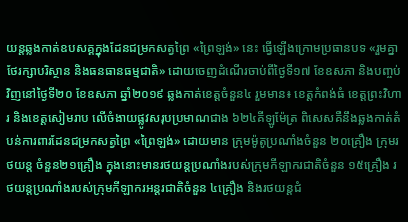យន្តឆ្លងកាត់ឧបសគ្គក្នុងដែនជម្រកសត្វព្រៃ «ព្រៃឡង់» នេះ ធ្វើឡើងក្រោមប្រធានបទ «រួមគ្នាថែរក្សាបរិស្ថាន និងធនធានធម្មជាតិ» ដោយចេញដំណើរចាប់ពីថ្ងៃទី១៧ ខែឧសភា និងបញ្ចប់វិញនៅថ្ងៃទី២០ ខែឧសភា ឆ្នាំ២០១៩ ឆ្លងកាត់ខេត្តចំនួន៤ រួមមាន៖ ខេត្តកំពង់ធំ ខេត្តព្រះវិហារ និងខេត្តសៀមរាប លើចំងាយផ្លូវសរុបប្រមាណជាង ៦២៤គីឡូម៉ែត្រ ពិសេសគឺនឹងឆ្លងកាត់តំបន់ការពារដែនជម្រកសត្វព្រៃ «ព្រៃឡង់» ដោយមាន ក្រុមម៉ូតូប្រណាំងចំនួន ២០គ្រឿង ក្រុមរថយន្ត ចំនួន២១គ្រឿង ក្នុងនោះមានរថយន្តប្រណាំងរបស់ក្រុមកីឡាករជាតិចំនួន ១៥គ្រឿង រថយន្តប្រណាំងរបស់ក្រុមកីឡាករអន្តរជាតិចំនួន ៤គ្រឿង និងរថយន្តជំ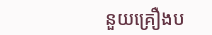នួយគ្រឿងប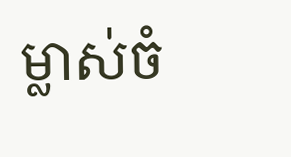ម្លាស់ចំ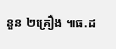នួន ២គ្រឿង ៕ធ.ដ